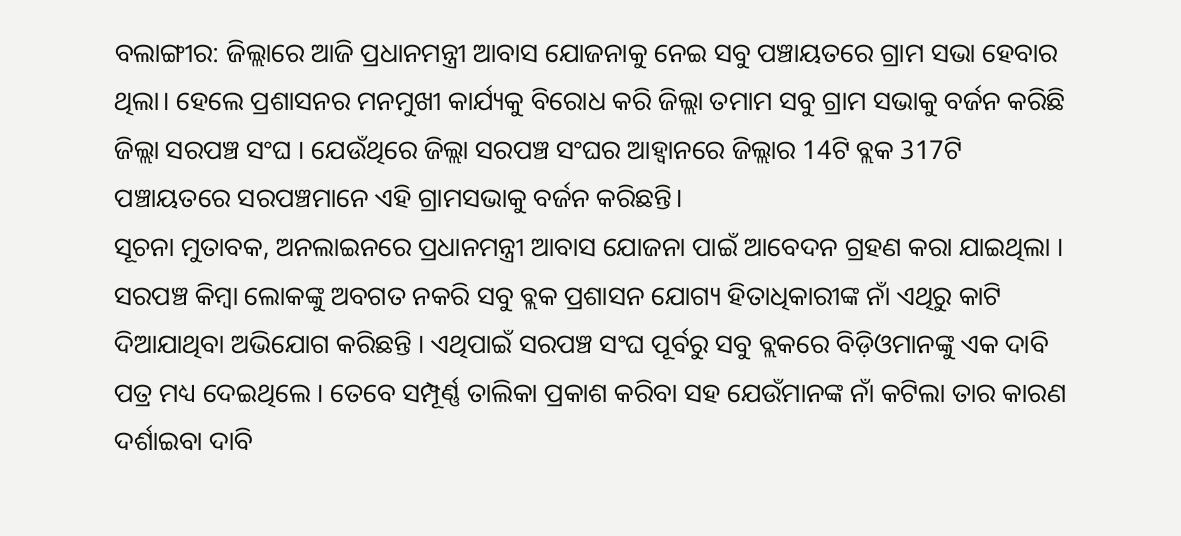ବଲାଙ୍ଗୀର: ଜିଲ୍ଲାରେ ଆଜି ପ୍ରଧାନମନ୍ତ୍ରୀ ଆବାସ ଯୋଜନାକୁ ନେଇ ସବୁ ପଞ୍ଚାୟତରେ ଗ୍ରାମ ସଭା ହେବାର ଥିଲା। ହେଲେ ପ୍ରଶାସନର ମନମୁଖୀ କାର୍ଯ୍ୟକୁ ବିରୋଧ କରି ଜିଲ୍ଲା ତମାମ ସବୁ ଗ୍ରାମ ସଭାକୁ ବର୍ଜନ କରିଛି ଜିଲ୍ଲା ସରପଞ୍ଚ ସଂଘ । ଯେଉଁଥିରେ ଜିଲ୍ଲା ସରପଞ୍ଚ ସଂଘର ଆହ୍ବାନରେ ଜିଲ୍ଲାର 14ଟି ବ୍ଲକ 317ଟି ପଞ୍ଚାୟତରେ ସରପଞ୍ଚମାନେ ଏହି ଗ୍ରାମସଭାକୁ ବର୍ଜନ କରିଛନ୍ତି।
ସୂଚନା ମୁତାବକ, ଅନଲାଇନରେ ପ୍ରଧାନମନ୍ତ୍ରୀ ଆବାସ ଯୋଜନା ପାଇଁ ଆବେଦନ ଗ୍ରହଣ କରା ଯାଇଥିଲା । ସରପଞ୍ଚ କିମ୍ବା ଲୋକଙ୍କୁ ଅବଗତ ନକରି ସବୁ ବ୍ଲକ ପ୍ରଶାସନ ଯୋଗ୍ୟ ହିତାଧିକାରୀଙ୍କ ନାଁ ଏଥିରୁ କାଟି ଦିଆଯାଥିବା ଅଭିଯୋଗ କରିଛନ୍ତି । ଏଥିପାଇଁ ସରପଞ୍ଚ ସଂଘ ପୂର୍ବରୁ ସବୁ ବ୍ଲକରେ ବିଡ଼ିଓମାନଙ୍କୁ ଏକ ଦାବି ପତ୍ର ମଧ୍ୟ ଦେଇଥିଲେ । ତେବେ ସମ୍ପୂର୍ଣ୍ଣ ତାଲିକା ପ୍ରକାଶ କରିବା ସହ ଯେଉଁମାନଙ୍କ ନାଁ କଟିଲା ତାର କାରଣ ଦର୍ଶାଇବା ଦାବି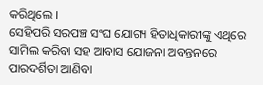କରିଥିଲେ ।
ସେହିପରି ସରପଞ୍ଚ ସଂଘ ଯୋଗ୍ୟ ହିତାଧିକାରୀଙ୍କୁ ଏଥିରେ ସାମିଲ କରିବା ସହ ଆବାସ ଯୋଜନା ଅବନ୍ତନରେ ପାରଦର୍ଶିତା ଆଣିବା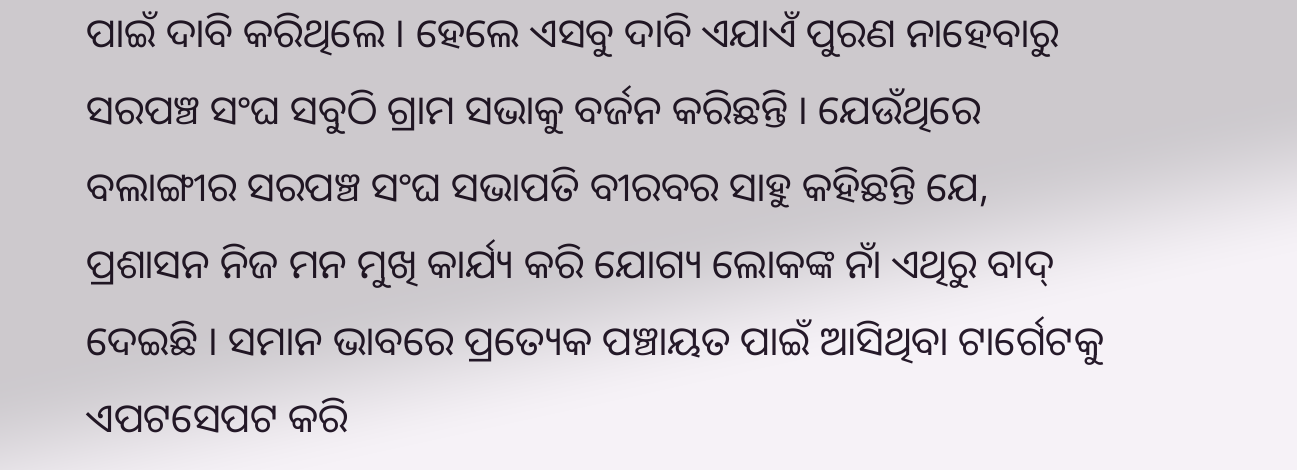ପାଇଁ ଦାବି କରିଥିଲେ । ହେଲେ ଏସବୁ ଦାବି ଏଯାଏଁ ପୁରଣ ନାହେବାରୁ ସରପଞ୍ଚ ସଂଘ ସବୁଠି ଗ୍ରାମ ସଭାକୁ ବର୍ଜନ କରିଛନ୍ତି । ଯେଉଁଥିରେ ବଲାଙ୍ଗୀର ସରପଞ୍ଚ ସଂଘ ସଭାପତି ବୀରବର ସାହୁ କହିଛନ୍ତି ଯେ, ପ୍ରଶାସନ ନିଜ ମନ ମୁଖି କାର୍ଯ୍ୟ କରି ଯୋଗ୍ୟ ଲୋକଙ୍କ ନାଁ ଏଥିରୁ ବାଦ୍ ଦେଇଛି । ସମାନ ଭାବରେ ପ୍ରତ୍ୟେକ ପଞ୍ଚାୟତ ପାଇଁ ଆସିଥିବା ଟାର୍ଗେଟକୁ ଏପଟସେପଟ କରି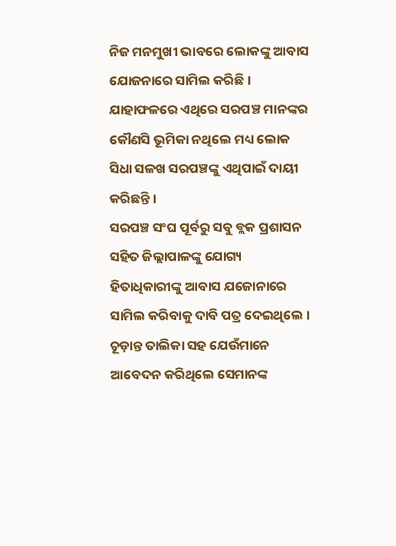ନିଜ ମନମୁଖୀ ଭାବରେ ଲୋକଙ୍କୁ ଆବାସ ଯୋଜନାରେ ସାମିଲ କରିଛି । ଯାହାଫଳରେ ଏଥିରେ ସରପଞ୍ଚ ମାନଙ୍କର କୌଣସି ଭୂମିକା ନଥିଲେ ମଧ୍ୟ ଲୋକ ସିଧା ସଳଖ ସରପଞ୍ଚଙ୍କୁ ଏଥିପାଇଁ ଦାୟୀ କରିଛନ୍ତି ।
ସରପଞ୍ଚ ସଂଘ ପୂର୍ବରୁ ସବୁ ବ୍ଲକ ପ୍ରଶାସନ ସହିତ ଜିଲ୍ଲାପାଳଙ୍କୁ ଯୋଗ୍ୟ ହିତାଧିକାରୀଙ୍କୁ ଆବାସ ଯଜୋନାରେ ସାମିଲ କରିବାକୁ ଦାବି ପତ୍ର ଦେଇଥିଲେ । ଚୂଡ଼ାନ୍ତ ତାଲିକା ସହ ଯେଉଁମାନେ ଆବେଦନ କରିଥିଲେ ସେମାନଙ୍କ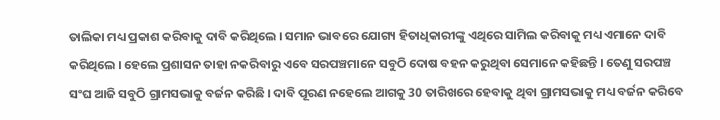ତାଲିକା ମଧ୍ୟ ପ୍ରକାଶ କରିବାକୁ ଦାବି କରିଥିଲେ । ସମାନ ଭାବରେ ଯୋଗ୍ୟ ହିତାଧିକାରୀଙ୍କୁ ଏଥିରେ ସାମିଲ କରିବାକୁ ମଧ୍ୟ ଏମାନେ ଦାବି କରିଥିଲେ । ହେଲେ ପ୍ରଶାସନ ତାହା ନକରିବାରୁ ଏବେ ସରପଞ୍ଚମାନେ ସବୁଠି ଦୋଷ ବହନ କରୁଥିବା ସେମାନେ କହିଛନ୍ତି । ତେଣୁ ସରପଞ୍ଚ ସଂଘ ଆଜି ସବୁଠି ଗ୍ରାମସଭାକୁ ବର୍ଜନ କରିଛି । ଦାବି ପୂରଣ ନହେଲେ ଆଗକୁ 30 ତାରିଖରେ ହେବାକୁ ଥିବା ଗ୍ରାମସଭାକୁ ମଧ୍ୟ ବର୍ଜନ କରିବେ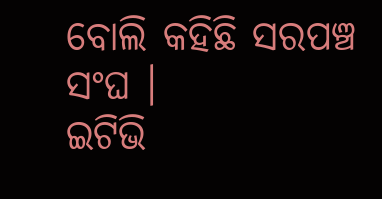ବୋଲି କହିଛି ସରପଞ୍ଚ ସଂଘ ।
ଇଟିଭି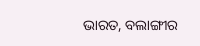ଭାରତ, ବଲାଙ୍ଗୀର